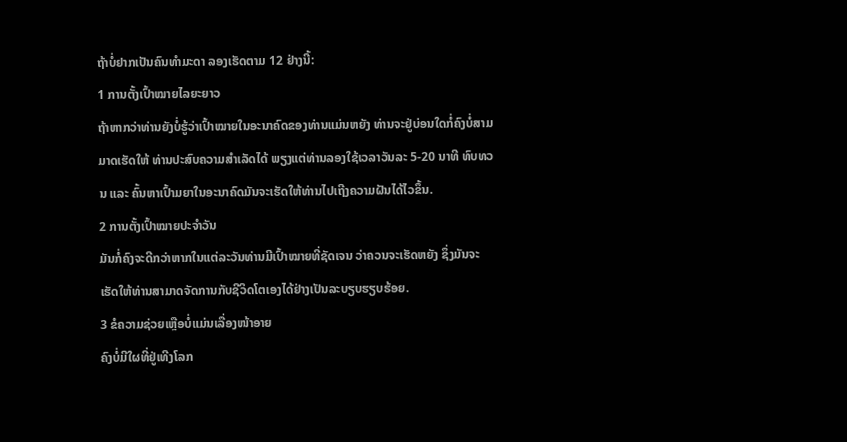ຖ້າບໍ່ຢາກເປັນຄົນທໍາມະດາ ລອງເຮັດຕາມ 12 ຢ່າງນີ້:
1 ການຕັ້ງເປົ້າໝາຍໄລຍະຍາວ
ຖ້າຫາກວ່າທ່ານຍັງບໍ່ຮູ້ວ່າເປົ້າໝາຍໃນອະນາຄົດຂອງທ່ານແມ່ນຫຍັງ ທ່ານຈະຢູ່ບ່ອນໃດກໍ່ຄົງບໍ່ສາມມາດເຮັດໃຫ້ ທ່ານປະສົບຄວາມສໍາເລັດໄດ້ ພຽງແຕ່ທ່ານລອງໃຊ້ເວລາວັນລະ 5-20 ນາທີ ທົບທວນ ແລະ ຄົ້ນຫາເປົ້າມຍາໃນອະນາຄົດມັນຈະເຮັດໃຫ້ທ່ານໄປເຖີງຄວາມຝັນໄດ້ໄວຂຶ້ນ.
2 ການຕັ້ງເປົ້າໝາຍປະຈໍາວັນ
ມັນກໍ່ຄົງຈະດີກວ່າຫາກໃນແຕ່ລະວັນທ່ານມີເປົ້າໝາຍທີ່ຊັດເຈນ ວ່າຄວນຈະເຮັດຫຍັງ ຊຶ່ງມັນຈະເຮັດໃຫ້ທ່ານສາມາດຈັດການກັບຊີວິດໂຕເອງໄດ້ຢ່າງເປັນລະບຽບຮຽບຮ້ອຍ.
3 ຂໍຄວາມຊ່ວຍເຫຼືອບໍ່ແມ່ນເລື່ອງໜ້າອາຍ
ຄົງບໍ່ມີໃຜທີ່ຢູ່ເທີງໂລກ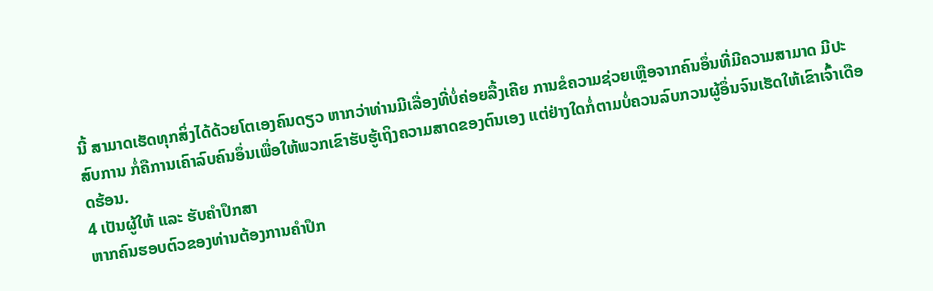ນີ້ ສາມາດເຮັດທຸກສິ່ງໄດ້ດ້ວຍໂຕເອງຄົນດຽວ ຫາກວ່າທ່ານມີເລື່ອງທີ່ບໍ່ຄ່ອຍລື້ງເຄີຍ ການຂໍຄວາມຊ່ວຍເຫຼືອຈາກຄົນອຶ່ນທີ່ມີຄວາມສາມາດ ມີປະສົບການ ກໍ່ຄືການເຄົາລົບຄົນອຶ່ນເພື່ອໃຫ້ພວກເຂົາຮັບຮູ້ເຖິງຄວາມສາດຂອງຕົນເອງ ແຕ່ຢ່າງໃດກໍ່ຕາມບໍ່ຄວນລົບກວນຜູ້ອຶ່ນຈົນເຮັດໃຫ້ເຂົາເຈົ້າເດືອດຮ້ອນ.
4 ເປັນຜູ້ໃຫ້ ແລະ ຮັບຄໍາປຶກສາ
ຫາກຄົນຮອບຕົວຂອງທ່ານຕ້ອງການຄໍາປຶກ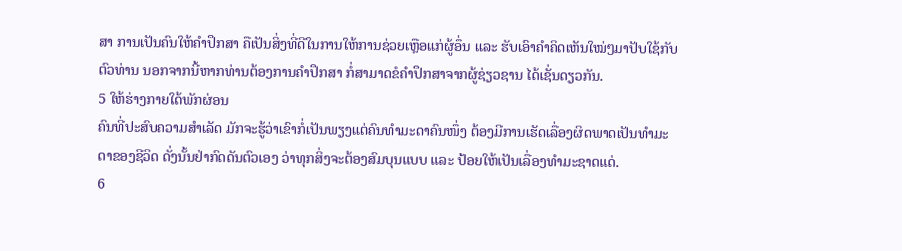ສາ ການເປັນຄົນໃຫ້ຄໍາປຶກສາ ຄືເປັນສິ່ງທີ່ດີໃນການໃຫ້ການຊ່ວຍເຫຼືອແກ່ຜູ້ອຶ່ນ ແລະ ຮັບເອົາຄໍາຄິດເຫັນໃໝ່ໆມາປັບໃຊ້ກັບຕົວທ່ານ ນອກຈາກນີ້ຫາກທ່ານຕ້ອງການຄໍາປຶກສາ ກໍ່ສາມາດຂໍຄໍາປຶກສາຈາກຜູ້ຊ່ຽວຊານ ໄດ້ເຊັ່ນດຽວກັນ.
5 ໃຫ້ຮ່າງກາຍໃດ້ພັກຜ່ອນ
ຄົນທີ່ປະສົບຄວາມສໍາເລັດ ມັກຈະຮູ້ວ່າເຂົາກໍ່ເປັນພຽງແຕ່ຄົນທໍາມະດາຄົນໜຶ່ງ ຕ້ອງມີການເຮັດເລື່ອງຜິດພາດເປັນທໍາມະດາຂອງຊີວິດ ດັ່ງນັ້ນຢ່າກົດດັນຕົວເອງ ວ່າທຸກສິ່ງຈະຕ້ອງສົມບຸນແບບ ແລະ ປ້ອຍໃຫ້ເປັນເລື່ອງທໍາມະຊາດແດ່.
6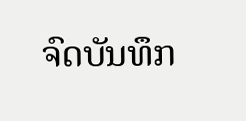ຈົດບັນທຶກ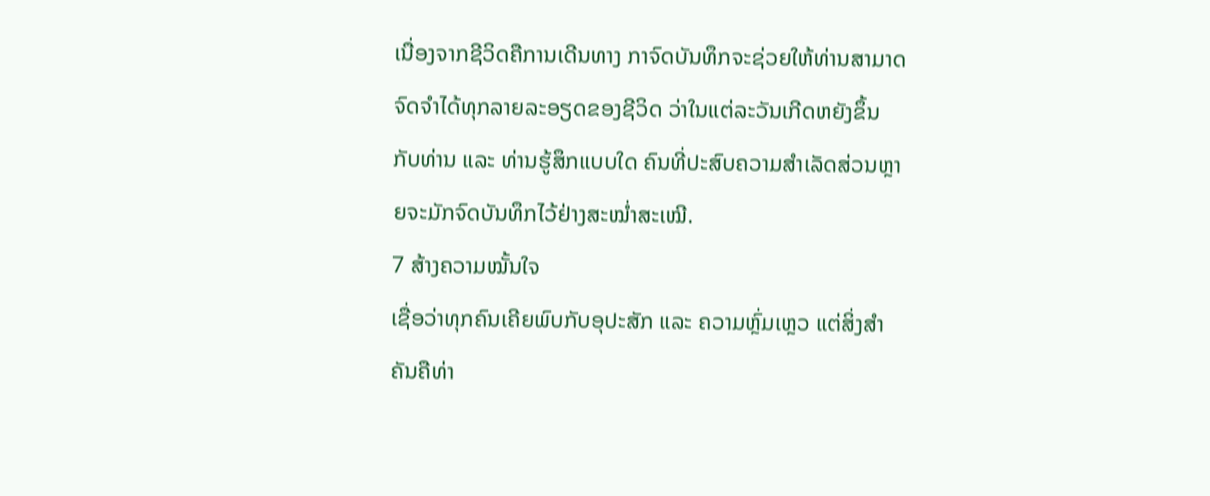ເນື່ອງຈາກຊີວິດຄືການເດີນທາງ ກາຈົດບັນທຶກຈະຊ່ວຍໃຫ້ທ່ານສາມາດຈົດຈໍາໄດ້ທຸກລາຍລະອຽດຂອງຊີວິດ ວ່າໃນແຕ່ລະວັນເກີດຫຍັງຂຶ້ນກັບທ່ານ ແລະ ທ່ານຮູ້ສຶກແບບໃດ ຄົນທີ່ປະສົບຄວາມສໍາເລັດສ່ວນຫຼາຍຈະມັກຈົດບັນທຶກໄວ້ຢ່າງສະໝໍ່າສະເໝີ.
7 ສ້າງຄວາມໝັ້ນໃຈ
ເຊື່ອວ່າທຸກຄົນເຄີຍພົບກັບອຸປະສັກ ແລະ ຄວາມຫຼົ່ມເຫຼວ ແຕ່ສິ່ງສໍາຄັນຄືທ່າ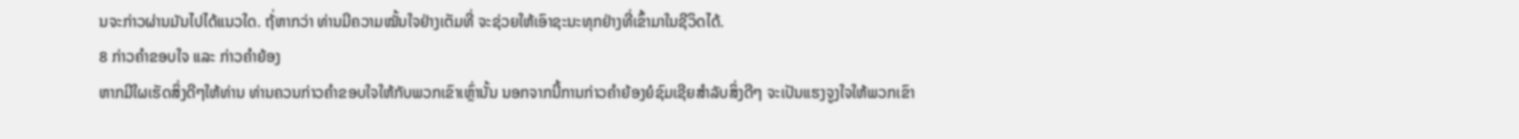ນຈະກ່າວຜ່ານມັນໄປໄດ້ແນວໃດ. ຖ້່ຫາກວ່າ ທ່ານມີຄວາມໝັ້ນໃຈຢ່າງເຕັມທີ່ ຈະຊ່ວຍໃຫ້ເອົາຊະນະທຸກຢ່າງທີ່ເຂົ້າມາໃນຊີວິດໄດ້.
8 ກ່າວຄໍາຂອບໃຈ ແລະ ກ່າວຄໍາຍ້ອງ
ຫາກມີໃຜເຮັດສິ່ງດີໆໃຫ້ທ່ານ ທ່ານຄວນກ່າວຄໍາຂອບໃຈໃຫ້ກັບພວກເຂົາເຫຼົ່ານັ້ນ ນອກຈາກນີ້ການກ່າວຄໍາຍ້ອງຍໍຊົມເຊີຍສໍາລັບສິ່ງດີໆ ຈະເປັນແຮງຈູງໃຈໃຫ້ພວກເຂົາ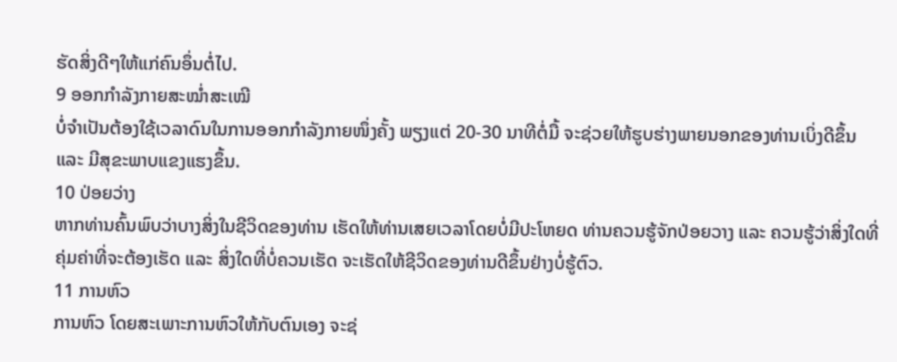ຮັດສິ່ງດີໆໃຫ້ແກ່ຄົນອຶ່ນຕໍ່ໄປ.
9 ອອກກໍາລັງກາຍສະໝໍ່າສະເໝີ
ບໍ່ຈໍາເປັນຕ້ອງໃຊ້ເວລາດົນໃນການອອກກໍາລັງກາຍໜຶ່ງຄັ້ງ ພຽງແຕ່ 20-30 ນາທີຕໍ່ມື້ ຈະຊ່ວຍໃຫ້ຮູບຮ່າງພາຍນອກຂອງທ່ານເບິ່ງດີຂຶ້ນ ແລະ ມີສຸຂະພາບແຂງແຮງຂຶ້ນ.
10 ປ່ອຍວ່າງ
ຫາກທ່ານຄົ້ນພົບວ່າບາງສິ່ງໃນຊີວິດຂອງທ່ານ ເຮັດໃຫ້ທ່ານເສຍເວລາໂດຍບໍ່ມີປະໂຫຍດ ທ່ານຄວນຮູ້ຈັກປ່ອຍວາງ ແລະ ຄວນຮູ້ວ່າສິ່ງໃດທີ່ຄຸ່ມຄ່າທີ່ຈະຕ້ອງເຮັດ ແລະ ສິ່ງໃດທີ່ບໍ່ຄວນເຮັດ ຈະເຮັດໃຫ້ຊີວິດຂອງທ່ານດີຂຶ້ນຢ່າງບໍ່ຮູ້ຕົວ.
11 ການຫົວ
ການຫົວ ໂດຍສະເພາະການຫົວໃຫ້ກັບຕົນເອງ ຈະຊ່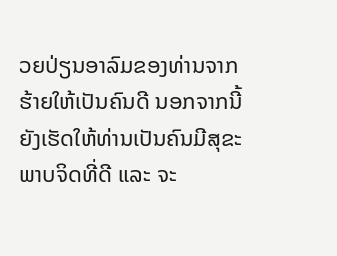ວຍປ່ຽນອາລົມຂອງທ່ານຈາກຮ້າຍໃຫ້ເປັນຄົນດີ ນອກຈາກນີ້ຍັງເຮັດໃຫ້ທ່ານເປັນຄົນມີສຸຂະພາບຈິດທີ່ດີ ແລະ ຈະ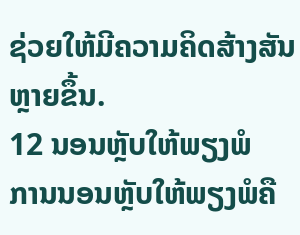ຊ່ວຍໃຫ້ມີຄວາມຄິດສ້າງສັນຫຼາຍຂຶ້ນ.
12 ນອນຫຼັບໃຫ້ພຽງພໍ
ການນອນຫຼັບໃຫ້ພຽງພໍຄື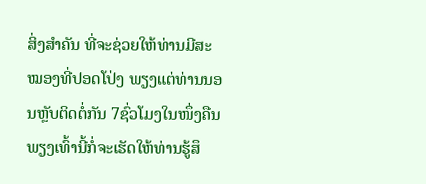ສິ່ງສໍາຄັນ ທີ່ຈະຊ່ວຍໃຫ້ທ່ານມີສະໝອງທີ່ປອດໂປ່ງ ພຽງແຕ່ທ່ານນອນຫຼັບຕິດຕໍ່ກັນ 7ຊົ່ວໂມງໃນໜຶ່ງຄືນ ພຽງເທົ້ານີ້ກໍ່ຈະເຮັດໃຫ້ທ່ານຮູ້ສຶ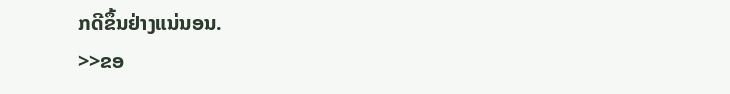ກດີຂຶ້ນຢ່າງແນ່ນອນ.
>>ຂອ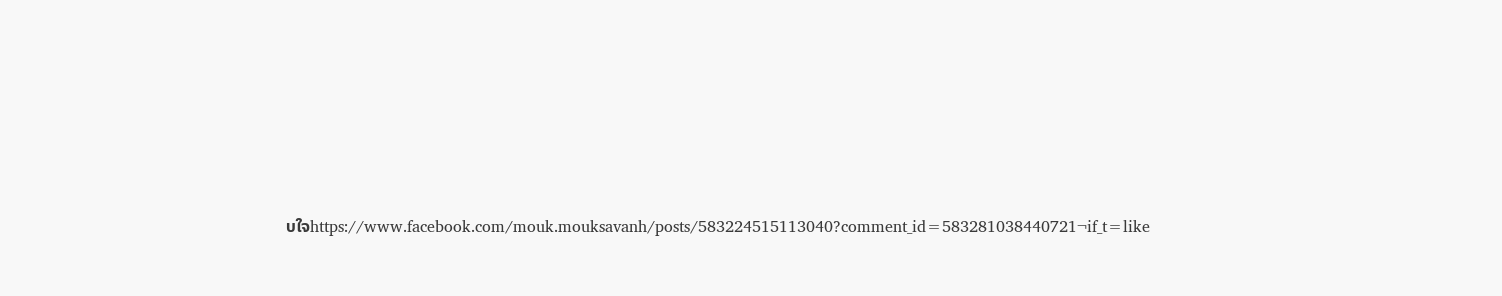ບໃຈhttps://www.facebook.com/mouk.mouksavanh/posts/583224515113040?comment_id=583281038440721¬if_t=like